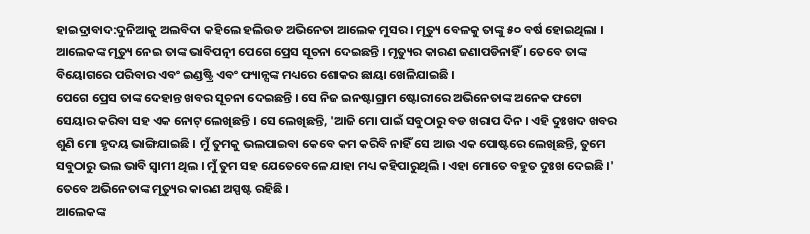ହାଇଦ୍ରାବାଦ:ଦୁନିଆକୁ ଅଲବିଦା କହିଲେ ହଲିଉଡ ଅଭିନେତା ଆଲେକ ମୁସର । ମୃତ୍ୟୁ ବେଳକୁ ତାଙ୍କୁ ୫୦ ବର୍ଷ ହୋଇଥିଲା । ଆଲେକଙ୍କ ମୃତ୍ୟୁ ନେଇ ତାଙ୍କ ଭାବିପତ୍ନୀ ପେଗେ ପ୍ରେସ ସୂଚନା ଦେଇଛନ୍ତି । ମୃତ୍ୟୁର କାରଣ ଜଣାପଡିନାହିଁ । ତେବେ ତାଙ୍କ ବିୟୋଗରେ ପରିବାର ଏବଂ ଇଣ୍ଡଷ୍ଟ୍ରି ଏବଂ ଫ୍ୟାନ୍ସଙ୍କ ମଧ୍ୟରେ ଶୋକର ଛାୟା ଖେଳିଯାଇଛି ।
ପେଗେ ପ୍ରେସ ତାଙ୍କ ଦେହାନ୍ତ ଖବର ସୂଚନା ଦେଇଛନ୍ତି । ସେ ନିଜ ଇନଷ୍ଟାଗ୍ରାମ ଷ୍ଟୋରୀରେ ଅଭିନେତାଙ୍କ ଅନେକ ଫଟୋ ସେୟାର କରିବା ସହ ଏକ ନୋଟ୍ ଲେଖିଛନ୍ତି । ସେ ଲେଖିଛନ୍ତି, 'ଆଜି ମୋ ପାଇଁ ସବୁଠାରୁ ବଡ ଖରାପ ଦିନ । ଏହି ଦୁଃଖଦ ଖବର ଶୁଣି ମୋ ହୃଦୟ ଭାଙ୍ଗିଯାଇଛି । ମୁଁ ତୁମକୁ ଭଲପାଇବା କେବେ କମ କରିବି ନାହିଁ ସେ ଆଉ ଏକ ପୋଷ୍ଟରେ ଲେଖିଛନ୍ତି, ତୁମେ ସବୁଠାରୁ ଭଲ ଭାବି ସ୍ବାମୀ ଥିଲ । ମୁଁ ତୁମ ସହ ଯେତେବେଳେ ଯାହା ମଧ୍ୟ କହିପାରୁଥିଲି । ଏହା ମୋତେ ବହୁତ ଦୁଃଖ ଦେଇଛି ।' ତେବେ ଅଭିନେତାଙ୍କ ମୃତ୍ୟୁର କାରଣ ଅସ୍ପଷ୍ଟ ରହିଛି ।
ଆଲେକଙ୍କ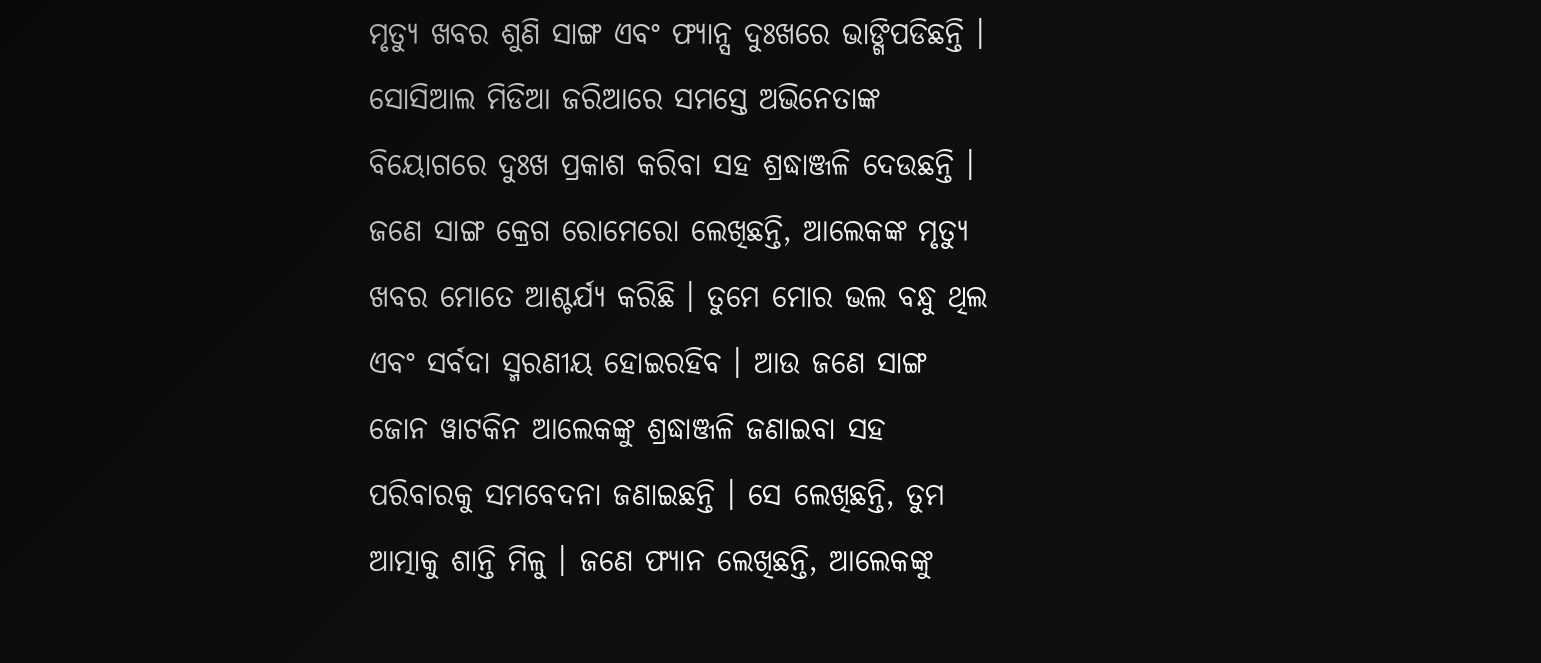ମୃତ୍ୟୁ ଖବର ଶୁଣି ସାଙ୍ଗ ଏବଂ ଫ୍ୟାନ୍ସ ଦୁଃଖରେ ଭାଙ୍ଗିପଡିଛନ୍ତି । ସୋସିଆଲ ମିଡିଆ ଜରିଆରେ ସମସ୍ତେ ଅଭିନେତାଙ୍କ ବିୟୋଗରେ ଦୁଃଖ ପ୍ରକାଶ କରିବା ସହ ଶ୍ରଦ୍ଧାଞ୍ଜଳି ଦେଉଛନ୍ତି । ଜଣେ ସାଙ୍ଗ କ୍ରେଗ ରୋମେରୋ ଲେଖିଛନ୍ତି, ଆଲେକଙ୍କ ମୃତ୍ୟୁ ଖବର ମୋତେ ଆଶ୍ଚର୍ଯ୍ୟ କରିଛି । ତୁମେ ମୋର ଭଲ ବନ୍ଧୁ ଥିଲ ଏବଂ ସର୍ବଦା ସ୍ମରଣୀୟ ହୋଇରହିବ । ଆଉ ଜଣେ ସାଙ୍ଗ ଜୋନ ୱାଟକିନ ଆଲେକଙ୍କୁ ଶ୍ରଦ୍ଧାଞ୍ଜଳି ଜଣାଇବା ସହ ପରିବାରକୁ ସମବେଦନା ଜଣାଇଛନ୍ତି । ସେ ଲେଖିଛନ୍ତି, ତୁମ ଆତ୍ମାକୁ ଶାନ୍ତି ମିଳୁ । ଜଣେ ଫ୍ୟାନ ଲେଖିଛନ୍ତି, ଆଲେକଙ୍କୁ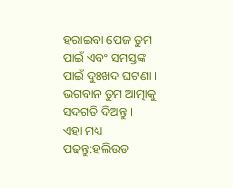ହରାଇବା ପେଜ ତୁମ ପାଇଁ ଏବଂ ସମସ୍ତଙ୍କ ପାଇଁ ଦୁଃଖଦ ଘଟଣା । ଭଗବାନ ତୁମ ଆତ୍ମାକୁ ସଦଗତି ଦିଅନ୍ତୁ ।
ଏହା ମଧ୍ୟ ପଢନ୍ତୁ:ହଲିଉଡ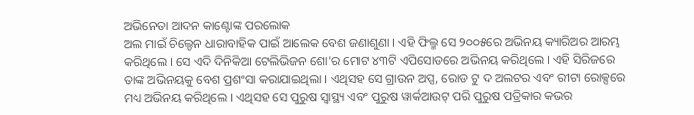ଅଭିନେତା ଆଦନ କାଣ୍ଟୋଙ୍କ ପରଲୋକ
ଅଲ ମାଇଁ ଚିଲ୍ଡେନ ଧାରାବାହିକ ପାଇଁ ଆଲେକ ବେଶ ଜଣାଶୁଣା । ଏହି ଫିଲ୍ମ ସେ ୨୦୦୫ରେ ଅଭିନୟ କ୍ୟାରିଅର ଆରମ୍ଭ କରିଥିଲେ । ସେ ଏଦି ଦିନିକିଆ ଟେଲିଭିଜନ ଶୋ'ର ମୋଟ ୪୩ଟି ଏପିସୋଡରେ ଅଭିନୟ କରିଥିଲେ । ଏହି ସିରିଜରେ ତାଙ୍କ ଅଭିନୟକୁ ବେଶ ପ୍ରଶଂସା କରାଯାଇଥିଲା । ଏଥିସହ ସେ ଗ୍ରାଉନ ଅପ୍ସ, ରୋଡ ଟୁ ଦ ଅଲଟର ଏବଂ ରୀଟା ରୋକ୍ସରେ ମଧ୍ୟ ଅଭିନୟ କରିଥିଲେ । ଏଥିସହ ସେ ପୁରୁଷ ସ୍ବାସ୍ଥ୍ୟ ଏବଂ ପୁରୁଷ ୱାର୍କଆଉଟ୍ ପରି ପୁରୁଷ ପତ୍ରିକାର କଭର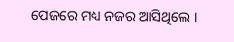ପେଜରେ ମଧ୍ୟ ନଜର ଆସିଥିଲେ ।